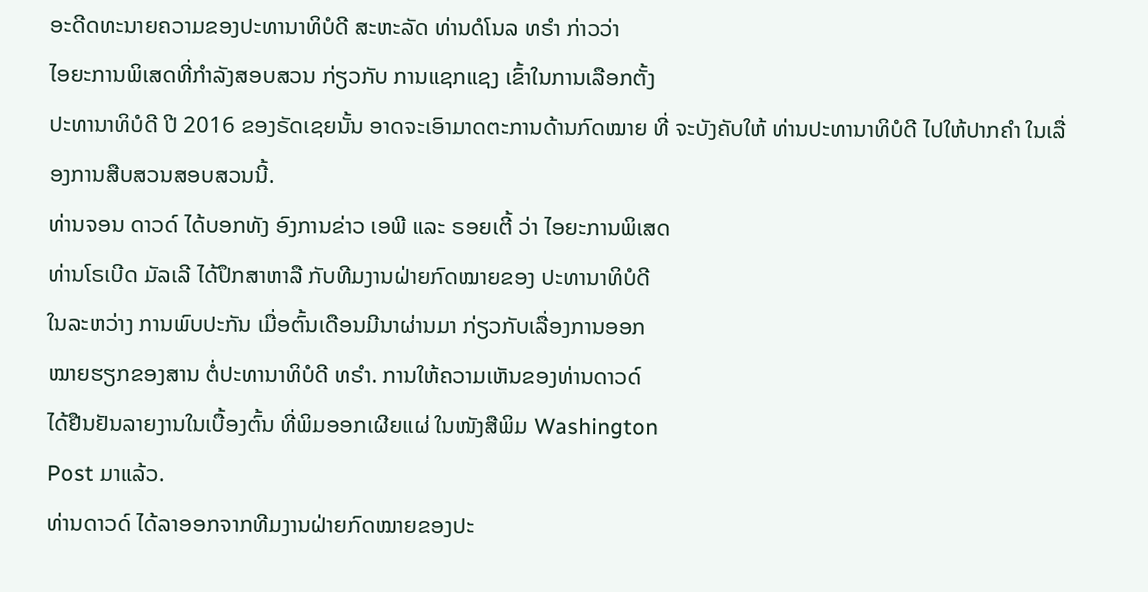ອະດີດທະນາຍຄວາມຂອງປະທານາທິບໍດີ ສະຫະລັດ ທ່ານດໍໂນລ ທຣຳ ກ່າວວ່າ
ໄອຍະການພິເສດທີ່ກຳລັງສອບສວນ ກ່ຽວກັບ ການແຊກແຊງ ເຂົ້າໃນການເລືອກຕັ້ງ
ປະທານາທິບໍດີ ປີ 2016 ຂອງຣັດເຊຍນັ້ນ ອາດຈະເອົາມາດຕະການດ້ານກົດໝາຍ ທີ່ ຈະບັງຄັບໃຫ້ ທ່ານປະທານາທິບໍດີ ໄປໃຫ້ປາກຄຳ ໃນເລື່ອງການສືບສວນສອບສວນນີ້.
ທ່ານຈອນ ດາວດ໌ ໄດ້ບອກທັງ ອົງການຂ່າວ ເອພີ ແລະ ຣອຍເຕີ້ ວ່າ ໄອຍະການພິເສດ
ທ່ານໂຣເບີດ ມັລເລີ ໄດ້ປຶກສາຫາລື ກັບທີມງານຝ່າຍກົດໝາຍຂອງ ປະທານາທິບໍດີ
ໃນລະຫວ່າງ ການພົບປະກັນ ເມື່ອຕົ້ນເດືອນມີນາຜ່ານມາ ກ່ຽວກັບເລື່ອງການອອກ
ໝາຍຮຽກຂອງສານ ຕໍ່ປະທານາທິບໍດີ ທຣຳ. ການໃຫ້ຄວາມເຫັນຂອງທ່ານດາວດ໌
ໄດ້ຢືນຢັນລາຍງານໃນເບື້ອງຕົ້ນ ທີ່ພິມອອກເຜີຍແຜ່ ໃນໜັງສືພິມ Washington
Post ມາແລ້ວ.
ທ່ານດາວດ໌ ໄດ້ລາອອກຈາກທີມງານຝ່າຍກົດໝາຍຂອງປະ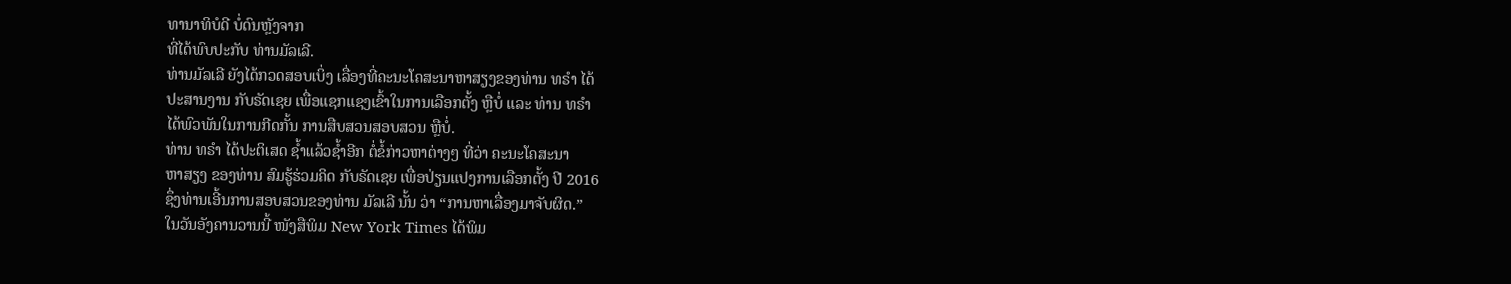ທານາທິບໍດີ ບໍ່ດົນຫຼັງຈາກ
ທີ່ໄດ້ພົບປະກັບ ທ່ານມັລເລີ.
ທ່ານມັລເລີ ຍັງໄດ້ກວດສອບເບິ່ງ ເລື່ອງທີ່ຄະນະໂຄສະນາຫາສຽງຂອງທ່ານ ທຣຳ ໄດ້
ປະສານງານ ກັບຣັດເຊຍ ເພື່ອແຊກແຊງເຂົ້າໃນການເລືອກຕັ້ງ ຫຼືບໍ່ ແລະ ທ່ານ ທຣຳ
ໄດ້ພົວພັນໃນການກີດກັ້ນ ການສືບສວນສອບສວນ ຫຼືບໍ່.
ທ່ານ ທຣຳ ໄດ້ປະຕິເສດ ຊ້ຳແລ້ວຊ້ຳອີກ ຕໍ່ຂໍ້ກ່າວຫາຕ່າງໆ ທີ່ວ່າ ຄະນະໂຄສະນາ
ຫາສຽງ ຂອງທ່ານ ສົມຮູ້ຮ່ວມຄິດ ກັບຣັດເຊຍ ເພື່ອປ່ຽນແປງການເລືອກຕັ້ງ ປີ 2016
ຊຶ່ງທ່ານເອີ້ນການສອບສວນຂອງທ່ານ ມັລເລີ ນັ້ນ ວ່າ “ການຫາເລື່ອງມາຈັບຜິດ.”
ໃນວັນອັງຄານວານນີ້ ໜັງສືພິມ New York Times ໄດ້ພິມ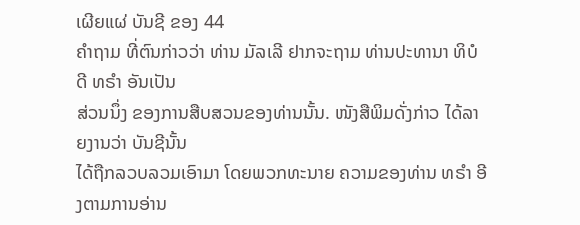ເຜີຍແຜ່ ບັນຊີ ຂອງ 44
ຄຳຖາມ ທີ່ຕົນກ່າວວ່າ ທ່ານ ມັລເລີ ຢາກຈະຖາມ ທ່ານປະທານາ ທິບໍດີ ທຣຳ ອັນເປັນ
ສ່ວນນຶ່ງ ຂອງການສືບສວນຂອງທ່ານນັ້ນ. ໜັງສືພິມດັ່ງກ່າວ ໄດ້ລາຍງານວ່າ ບັນຊີນັ້ນ
ໄດ້ຖືກລວບລວມເອົາມາ ໂດຍພວກທະນາຍ ຄວາມຂອງທ່ານ ທຣຳ ອີງຕາມການອ່ານ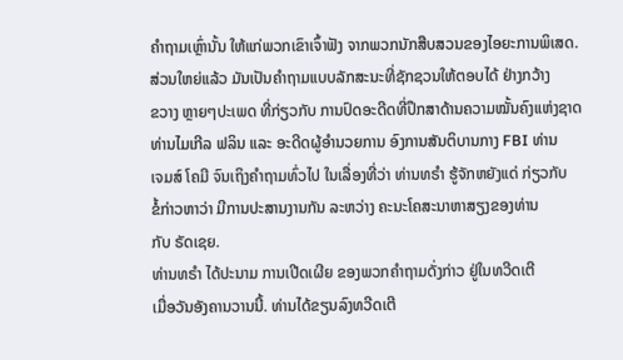ຄຳຖາມເຫຼົ່ານັ້ນ ໃຫ້ແກ່ພວກເຂົາເຈົ້າຟັງ ຈາກພວກນັກສືບສວນຂອງໄອຍະການພິເສດ.
ສ່ວນໃຫຍ່ແລ້ວ ມັນເປັນຄຳຖາມແບບລັກສະນະທີ່ຊັກຊວນໃຫ້ຕອບໄດ້ ຢ່າງກວ້າງ
ຂວາງ ຫຼາຍໆປະເພດ ທີ່ກ່ຽວກັບ ການປົດອະດີດທີ່ປຶກສາດ້ານຄວາມໝັ້ນຄົງແຫ່ງຊາດ
ທ່ານໄມເກີລ ຟລິນ ແລະ ອະດີດຜູ້ອຳນວຍການ ອົງການສັນຕິບານກາງ FBI ທ່ານ
ເຈມສ໌ ໂຄມີ ຈົນເຖິງຄຳຖາມທົ່ວໄປ ໃນເລື່ອງທີ່ວ່າ ທ່ານທຣຳ ຮູ້ຈັກຫຍັງແດ່ ກ່ຽວກັບ
ຂໍ້ກ່າວຫາວ່າ ມີການປະສານງານກັນ ລະຫວ່າງ ຄະນະໂຄສະນາຫາສຽງຂອງທ່ານ
ກັບ ຣັດເຊຍ.
ທ່ານທຣຳ ໄດ້ປະນາມ ການເປີດເຜີຍ ຂອງພວກຄຳຖາມດັ່ງກ່າວ ຢູ່ໃນທວີດເຕີ
ເມື່ອວັນອັງຄານວານນີ້. ທ່ານໄດ້ຂຽນລົງທວີດເຕີ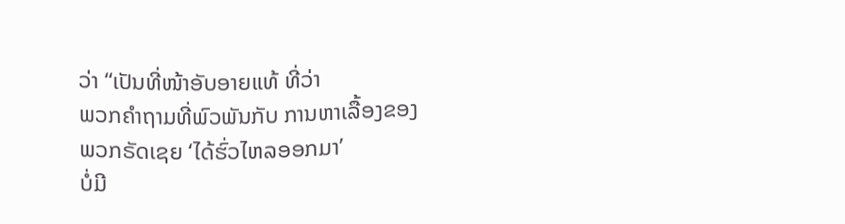ວ່າ “ເປັນທີ່ໜ້າອັບອາຍແທ້ ທີ່ວ່າ
ພວກຄຳຖາມທີ່ພົວພັນກັບ ການຫາເລື້ອງຂອງພວກຣັດເຊຍ ‘ໄດ້ຮົ່ວໄຫລອອກມາ’
ບໍ່ມີ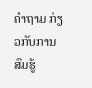ຄຳຖາມ ກ່ຽວກັບການສົມຮູ້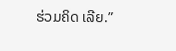ຮ່ວມຄິດ ເລີຍ.”